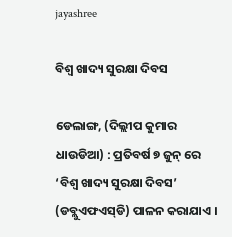jayashree

ବିଶ୍ୱ ଖାଦ୍ୟ ସୁରକ୍ଷା ଦିବସ

ଡେଲାଙ୍ଗ, (ଦିଲ୍ଲୀପ କୁମାର ଧାଉଡିଆ) : ପ୍ରତିବର୍ଷ ୭ ଜୁନ୍ ରେ ‘ବିଶ୍ୱ ଖାଦ୍ୟ ସୁରକ୍ଷା ଦିବସ’ (ଡବ୍ଲୁଏଫଏସ୍‌ଡି) ପାଳନ କରାଯାଏ ।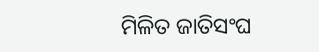ମିଳିତ ଜାତିସଂଘ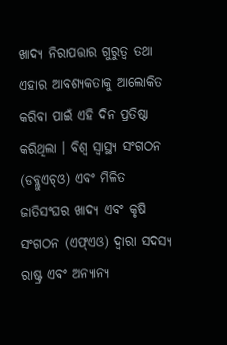ଖାଦ୍ୟ ନିରାପତ୍ତାର ଗୁରୁତ୍ୱ ତଥା ଏହାର ଆବଶ୍ୟକତାକୁ ଆଲୋକିତ କରିବା ପାଇଁ ଏହି ଦିନ ପ୍ରତିଷ୍ଠା କରିଥିଲା । ବିଶ୍ୱ ସ୍ୱାସ୍ଥ୍ୟ ସଂଗଠନ (ଡବ୍ଲୁଏଚ୍‌ଓ) ଏବଂ ମିଳିତ ଜାତିସଂଘର ଖାଦ୍ୟ ଏବଂ କୃଷି ସଂଗଠନ (ଏଫ୍‌ଏଓ) ଦ୍ୱାରା ସଦସ୍ୟ ରାଷ୍ଟ୍ର ଏବଂ ଅନ୍ୟାନ୍ୟ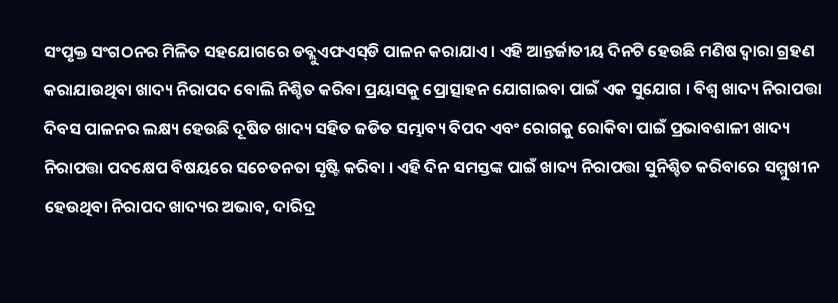ସଂପୃକ୍ତ ସଂଗଠନର ମିଳିତ ସହଯୋଗରେ ଡବ୍ଲୁଏଫଏସ୍‌ଡି ପାଳନ କରାଯାଏ । ଏହି ଆନ୍ତର୍ଜାତୀୟ ଦିନଟି ହେଉଛି ମଣିଷ ଦ୍ୱାରା ଗ୍ରହଣ କରାଯାଉଥିବା ଖାଦ୍ୟ ନିରାପଦ ବୋଲି ନିଶ୍ଚିତ କରିବା ପ୍ରୟାସକୁ ପ୍ରୋତ୍ସାହନ ଯୋଗାଇବା ପାଇଁ ଏକ ସୁଯୋଗ । ବିଶ୍ୱ ଖାଦ୍ୟ ନିରାପତ୍ତା ଦିବସ ପାଳନର ଲକ୍ଷ୍ୟ ହେଉଛି ଦୂଷିତ ଖାଦ୍ୟ ସହିତ ଜଡିତ ସମ୍ଭାବ୍ୟ ବିପଦ ଏବଂ ରୋଗକୁ ରୋକିବା ପାଇଁ ପ୍ରଭାବଶାଳୀ ଖାଦ୍ୟ ନିରାପତ୍ତା ପଦକ୍ଷେପ ବିଷୟରେ ସଚେତନତା ସୃଷ୍ଟି କରିବା । ଏହି ଦିନ ସମସ୍ତଙ୍କ ପାଇଁ ଖାଦ୍ୟ ନିରାପତ୍ତା ସୁନିଶ୍ଚିତ କରିବାରେ ସମ୍ମୁଖୀନ ହେଉଥିବା ନିରାପଦ ଖାଦ୍ୟର ଅଭାବ, ଦାରିଦ୍ର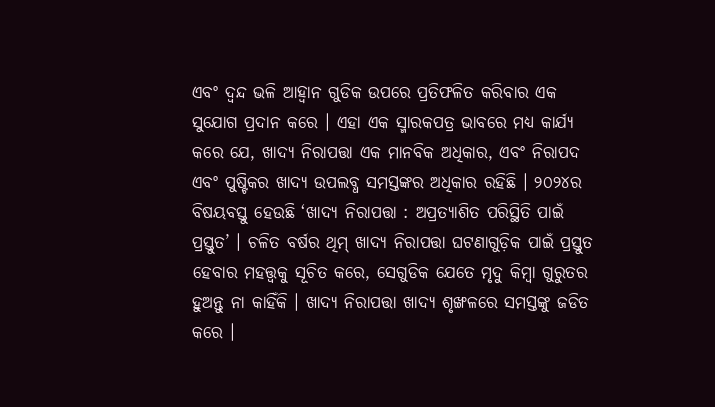ଏବଂ ଦ୍ୱନ୍ଦ ଭଳି ଆହ୍ଵାନ ଗୁଡିକ ଉପରେ ପ୍ରତିଫଳିତ କରିବାର ଏକ ସୁଯୋଗ ପ୍ରଦାନ କରେ । ଏହା ଏକ ସ୍ମାରକପତ୍ର ଭାବରେ ମଧ୍ୟ କାର୍ଯ୍ୟ କରେ ଯେ, ଖାଦ୍ୟ ନିରାପତ୍ତା ଏକ ମାନବିକ ଅଧିକାର, ଏବଂ ନିରାପଦ ଏବଂ ପୁଷ୍ଟିକର ଖାଦ୍ୟ ଉପଲବ୍ଧ ସମସ୍ତଙ୍କର ଅଧିକାର ରହିଛି । ୨୦୨୪ର ବିଷୟବସ୍ତୁ ହେଉଛି ‘ଖାଦ୍ୟ ନିରାପତ୍ତା : ଅପ୍ରତ୍ୟାଶିତ ପରିସ୍ଥିତି ପାଇଁ ପ୍ରସ୍ତୁତ’ । ଚଳିତ ବର୍ଷର ଥିମ୍ ଖାଦ୍ୟ ନିରାପତ୍ତା ଘଟଣାଗୁଡ଼ିକ ପାଇଁ ପ୍ରସ୍ତୁତ ହେବାର ମହତ୍ତ୍ଵକୁ ସୂଚିତ କରେ, ସେଗୁଡିକ ଯେତେ ମୃଦୁ କିମ୍ବା ଗୁରୁତର ହୁଅନ୍ତୁ ନା କାହିଁକି । ଖାଦ୍ୟ ନିରାପତ୍ତା ଖାଦ୍ୟ ଶୃଙ୍ଖଳରେ ସମସ୍ତଙ୍କୁ ଜଡିତ କରେ ।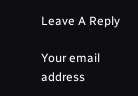Leave A Reply

Your email address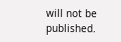will not be published.